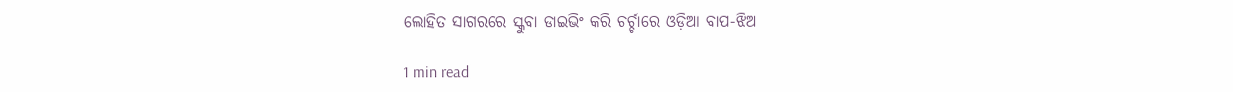ଲୋହିତ ସାଗରରେ ସ୍କୁବା ଡାଇଭିଂ କରି ଚର୍ଚ୍ଚାରେ ଓଡ଼ିଆ ବାପ-ଝିଅ

1 min read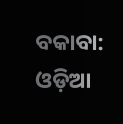ବକାବା: ଓଡ଼ିଆ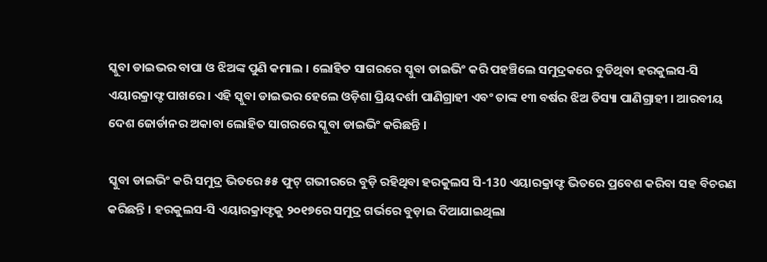ସ୍କୁବା ଡାଇଭର ବାପା ଓ ଝିଅଙ୍କ ପୁଣି କମାଲ । ଲୋହିତ ସାଗରରେ ସ୍କୁବା ଡାଇଭିଂ କରି ପହଞ୍ଚିଲେ ସମୁଦ୍ରକରେ ବୁଡିଥିବା ହରକୁଲସ-ସି ଏୟାରକ୍ରାଫ୍ଟ ପାଖରେ । ଏହି ସ୍କୁବା ଡାଇଭର ହେଲେ ଓଡ଼ିଶା ପ୍ରିୟଦର୍ଶୀ ପାଣିଗ୍ରାହୀ ଏବଂ ତାଙ୍କ ୧୩ ବର୍ଷର ଝିଅ ତିସ୍ୟା ପାଣିଗ୍ରାହୀ । ଆରବୀୟ ଦେଶ ଜୋର୍ଡାନର ଅକାବା ଲୋହିତ ସାଗରରେ ସ୍କୁବା ଡାଇଭିଂ କରିଛନ୍ତି ।

ସ୍କୁବା ଡାଇଭିଂ କରି ସମୁଦ୍ର ଭିତରେ ୫୫ ଫୁଟ୍ ଗଭୀରରେ ବୁଡ଼ି ରହିଥିବା ହରକୁଲସ ସି-130 ଏୟାରକ୍ରାଫ୍ଟ ଭିତରେ ପ୍ରବେଶ କରିବା ସହ ବିଚରଣ କରିଛନ୍ତି । ହରକୁଲସ-ସି ଏୟାରକ୍ରାଫ୍ଟକୁ ୨୦୧୭ରେ ସମୁଦ୍ର ଗର୍ଭରେ ବୁଡ଼ାଇ ଦିଆଯାଇଥିଲା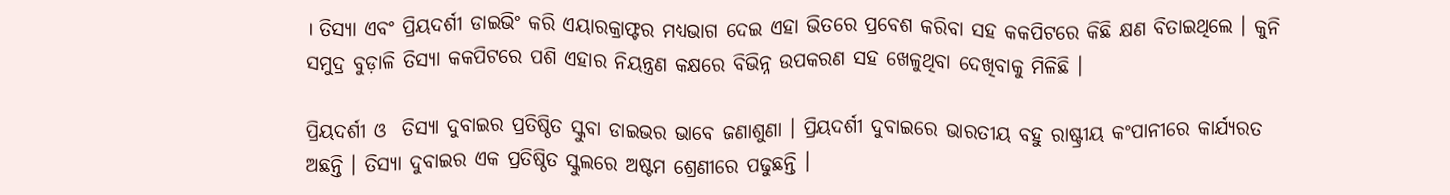। ତିସ୍ୟା ଏବଂ ପ୍ରିୟଦର୍ଶୀ ଡାଇଭିଂ କରି ଏୟାରକ୍ରାଫ୍ଟର ମଧ୍ୟଭାଗ ଦେଇ ଏହା ଭିତରେ ପ୍ରବେଶ କରିବା ସହ କକପିଟରେ କିଛି କ୍ଷଣ ବିତାଇଥିଲେ । କୁନି ସମୁଦ୍ର ବୁଡ଼ାଳି ତିସ୍ୟା କକପିଟରେ ପଶି ଏହାର ନିୟନ୍ତ୍ରଣ କକ୍ଷରେ ବିଭିନ୍ନ ଉପକରଣ ସହ ଖେଳୁଥିବା ଦେଖିବାକୁ ମିଳିଛି ।

ପ୍ରିୟଦର୍ଶୀ ଓ  ତିସ୍ୟା ଦୁବାଇର ପ୍ରତିଷ୍ଠିତ ସ୍କୁବା ଡାଇଭର ଭାବେ ଜଣାଶୁଣା । ପ୍ରିୟଦର୍ଶୀ ଦୁବାଇରେ ଭାରତୀୟ ବହୁ ରାଷ୍ଟ୍ରୀୟ କଂପାନୀରେ କାର୍ଯ୍ୟରତ ଅଛନ୍ତି । ତିସ୍ୟା ଦୁବାଇର ଏକ ପ୍ରତିଷ୍ଠିତ ସ୍କୁଲରେ ଅଷ୍ଟମ ଶ୍ରେଣୀରେ ପଢୁଛନ୍ତି ।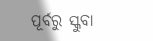ପୂର୍ବରୁ ସ୍କୁବା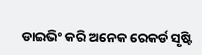ଡାଇଭିଂ କରି ଅନେକ ରେକର୍ଡ ସୃଷ୍ଟି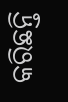କରିଛନ୍ତି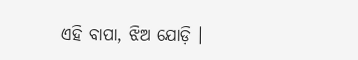ଏହି ବାପା, ଝିଅ ଯୋଡ଼ି ।